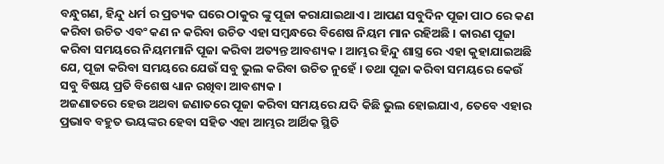ବନ୍ଧୁଗଣ, ହିନ୍ଦୁ ଧର୍ମ ର ପ୍ରତ୍ୟକ ଘରେ ଠାକୁର ଙ୍କୁ ପୂଜା କରାଯାଇଥାଏ । ଆପଣ ସବୁଦିନ ପୂଜା ପାଠ ରେ କଣ କରିବା ଉଚିତ ଏବଂ କଣ ନ କରିବା ଉଚିତ ଏହା ସମ୍ବନ୍ଧରେ ବିଶେଷ ନିୟମ ମାନ ରହିଅଛି । କାରଣ ପୂଜା କରିବା ସମୟରେ ନିୟମମାନି ପୂଜା କରିବା ଅତ୍ୟନ୍ତ ଆବଶ୍ୟକ । ଆମ୍ଭର ହିନ୍ଦୁ ଶାସ୍ତ୍ର ରେ ଏହା କୁହାଯାଇଅଛି ଯେ, ପୂଜା କରିବା ସମୟରେ ଯେଉଁ ସବୁ ଭୁଲ କରିବା ଉଚିତ ନୁହେଁ । ତଥା ପୂଜା କରିବା ସମୟରେ କେଉଁ ସବୁ ବିଷୟ ପ୍ରତି ବିଶେଷ ଧ୍ୟାନ ରଖିବା ଆବଶ୍ୟକ ।
ଅଜଣାତରେ ହେଉ ଅଥବା ଜଣାତରେ ପୂଜା କରିବା ସମୟରେ ଯଦି କିଛି ଭୁଲ ହୋଇଯାଏ, ତେବେ ଏହାର ପ୍ରଭାବ ବହୁତ ଭୟଙ୍କର ହେବା ସହିତ ଏହା ଆମ୍ଭର ଆର୍ଥିକ ସ୍ଥିତି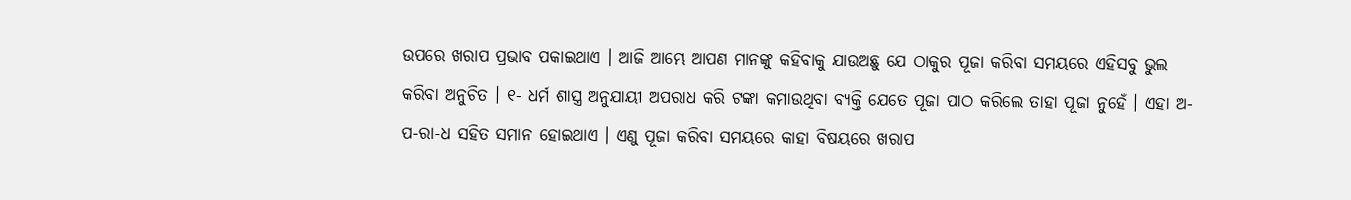ଉପରେ ଖରାପ ପ୍ରଭାବ ପକାଇଥାଏ । ଆଜି ଆମ୍ଭେ ଆପଣ ମାନଙ୍କୁ କହିବାକୁ ଯାଉଅଛୁ ଯେ ଠାକୁର ପୂଜା କରିବା ସମୟରେ ଏହିସବୁ ଭୁଲ କରିବା ଅନୁଚିତ । ୧- ଧର୍ମ ଶାସ୍ତ୍ର ଅନୁଯାୟୀ ଅପରାଧ କରି ଟଙ୍କା କମାଉଥିବା ବ୍ୟକ୍ତି ଯେତେ ପୂଜା ପାଠ କରିଲେ ତାହା ପୂଜା ନୁହେଁ । ଏହା ଅ-ପ-ରା-ଧ ସହିତ ସମାନ ହୋଇଥାଏ । ଏଣୁ ପୂଜା କରିବା ସମୟରେ କାହା ବିଷୟରେ ଖରାପ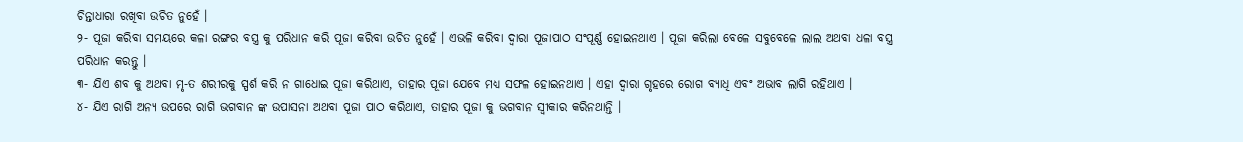ଚିନ୍ତାଧାରା ରଖିବା ଉଚିତ ନୁହେଁ ।
୨- ପୂଜା କରିବା ସମୟରେ କଳା ରଙ୍ଗର ବସ୍ତ୍ର କୁ ପରିଧାନ କରି ପୂଜା କରିବା ଉଚିତ ନୁହେଁ । ଏଭଳି କରିବା ଦ୍ଵାରା ପୂଜାପାଠ ସଂପୂର୍ଣ୍ଣ ହୋଇନଥାଏ । ପୂଜା କରିଲା ବେଳେ ସବୁବେଳେ ଲାଲ ଅଥବା ଧଳା ବସ୍ତ୍ର ପରିଧାନ କରନ୍ତୁ ।
୩- ଯିଏ ଶବ କୁ ଅଥବା ମୃ-ତ ଶରୀରକୁ ସ୍ପର୍ଶ କରି ନ ଗାଧୋଇ ପୂଜା କରିଥାଏ, ତାହାର ପୂଜା ଯେବେ ମଧ୍ୟ ସଫଳ ହୋଇନଥାଏ । ଏହା ଦ୍ଵାରା ଗୃହରେ ରୋଗ ବ୍ୟାଧି ଏବଂ ଅଭାବ ଲାଗି ରହିଥାଏ ।
୪- ଯିଏ ରାଗି ଅନ୍ୟ ଉପରେ ରାଗି ଭଗବାନ ଙ୍କ ଉପାସନା ଅଥବା ପୂଜା ପାଠ କରିଥାଏ, ତାହାର ପୂଜା କୁ ଭଗବାନ ସ୍ଵୀକାର କରିନଥାନ୍ତି ।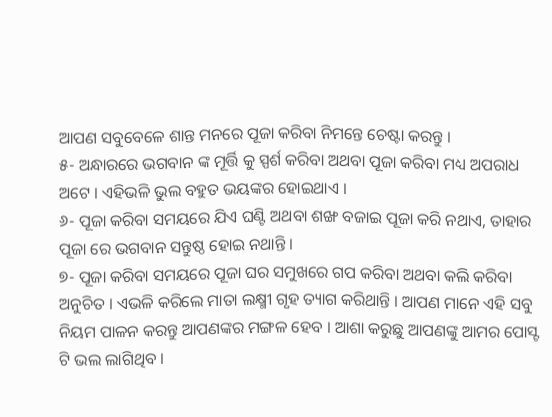ଆପଣ ସବୁବେଳେ ଶାନ୍ତ ମନରେ ପୂଜା କରିବା ନିମନ୍ତେ ଚେଷ୍ଟା କରନ୍ତୁ ।
୫- ଅନ୍ଧାରରେ ଭଗବାନ ଙ୍କ ମୂର୍ତ୍ତି କୁ ସ୍ପର୍ଶ କରିବା ଅଥବା ପୂଜା କରିବା ମଧ୍ୟ ଅପରାଧ ଅଟେ । ଏହିଭଳି ଭୁଲ ବହୁତ ଭୟଙ୍କର ହୋଇଥାଏ ।
୬- ପୂଜା କରିବା ସମୟରେ ଯିଏ ଘଣ୍ଟି ଅଥବା ଶଙ୍ଖ ବଜାଇ ପୂଜା କରି ନଥାଏ, ତାହାର ପୂଜା ରେ ଭଗବାନ ସନ୍ତୁଷ୍ଠ ହୋଇ ନଥାନ୍ତି ।
୭- ପୂଜା କରିବା ସମୟରେ ପୂଜା ଘର ସମୁଖରେ ଗପ କରିବା ଅଥବା କଲି କରିବା ଅନୁଚିତ । ଏଭଳି କରିଲେ ମାତା ଲକ୍ଷ୍ମୀ ଗୃହ ତ୍ୟାଗ କରିଥାନ୍ତି । ଆପଣ ମାନେ ଏହି ସବୁ ନିୟମ ପାଳନ କରନ୍ତୁ ଆପଣଙ୍କର ମଙ୍ଗଳ ହେବ । ଆଶା କରୁଛୁ ଆପଣଙ୍କୁ ଆମର ପୋସ୍ଟ ଟି ଭଲ ଲାଗିଥିବ ।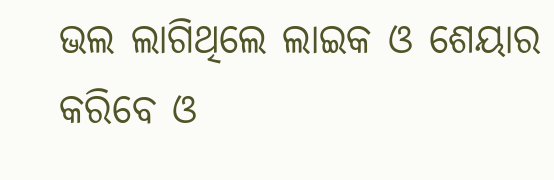ଭଲ ଲାଗିଥିଲେ ଲାଇକ ଓ ଶେୟାର କରିବେ ଓ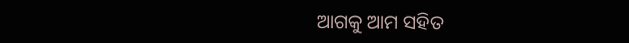ଆଗକୁ ଆମ ସହିତ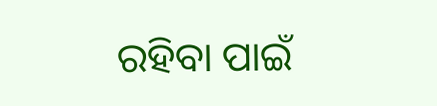ରହିବା ପାଇଁ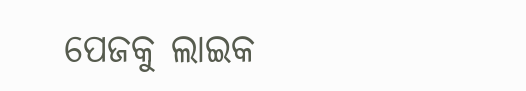ପେଜକୁ ଲାଇକ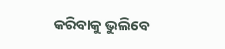କରିବାକୁ ଭୁଲିବେ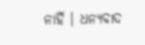ନାହିଁ । ଧନ୍ୟବାଦ